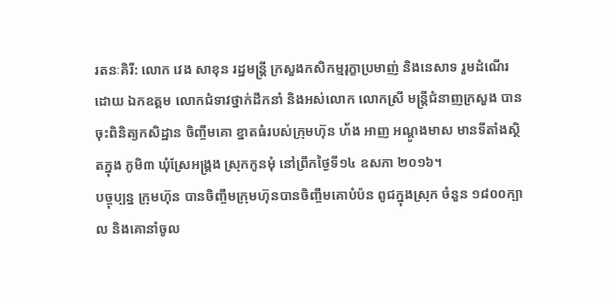រតនៈគិរី: លោក វេង សាខុន រដ្ឋមន្ត្រី ក្រសួងកសិកម្មរុក្ខាប្រមាញ់ និងនេសាទ រួមដំណើរដោយ ឯកឧត្តម លោកជំទាវថ្នាក់ដឹកនាំ និងអស់លោក លោកស្រី មន្ត្រីជំនាញក្រសួង បានចុះពិនិត្យកសិដ្ឋាន ចិញ្ចឹមគោ ខ្នាតធំរបស់ក្រុមហ៊ុន ហ័ង អាញ អណ្តូងមាស មានទីតាំងស្ថិតក្នុង ភូមិ៣ ឃុំស្រែអង្គ្រង ស្រុកកូនមុំ នៅព្រឹកថ្ងៃទី១៤ ឧសភា ២០១៦។
បច្ចុប្បន្ន ក្រុមហ៊ុន បានចិញ្ចឹមក្រុមហ៊ុនបានចិញ្ចឹមគោបំប៉ន ពូជក្នុងស្រុក ចំនួន ១៨០០ក្បាល និងគោនាំចូល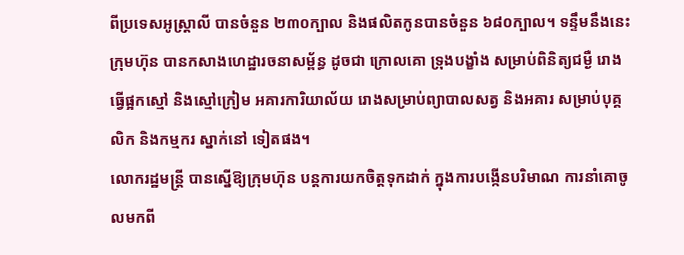ពីប្រទេសអូស្ត្រាលី បានចំនួន ២៣០ក្បាល និងផលិតកូនបានចំនួន ៦៨០ក្បាល។ ទន្ទឹមនឹងនេះ ក្រុមហ៊ុន បានកសាងហេដ្ឋារចនាសម្ព័ន្ធ ដូចជា ក្រោលគោ ទ្រុងបង្ខាំង សម្រាប់ពិនិត្យជម្ងឺ រោងធ្វើផ្អកស្មៅ និងស្មៅក្រៀម អគារការិយាល័យ រោងសម្រាប់ព្យាបាលសត្វ និងអគារ សម្រាប់បុគ្គលិក និងកម្មករ ស្នាក់នៅ ទៀតផង។
លោករដ្ឋមន្ត្រី បានស្នើឱ្យក្រុមហ៊ុន បន្តការយកចិត្តទុកដាក់ ក្នុងការបង្កើនបរិមាណ ការនាំគោចូលមកពី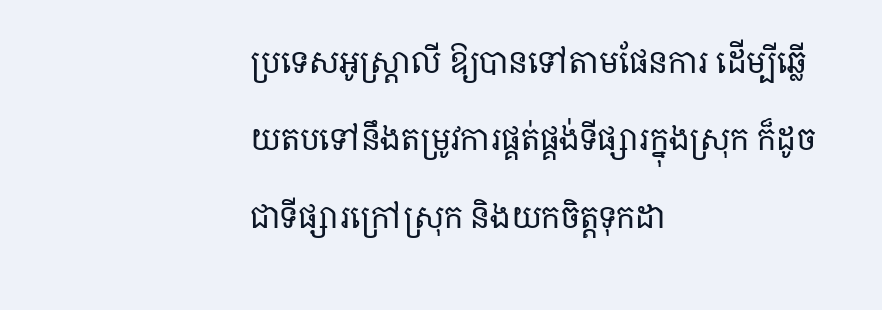ប្រទេសអូស្ត្រាលី ឱ្យបានទៅតាមផែនការ ដើម្បីឆ្លើយតបទៅនឹងតម្រូវការផ្គត់ផ្គង់ទីផ្សារក្នុងស្រុក ក៏ដូចជាទីផ្សារក្រៅស្រុក និងយកចិត្តទុកដា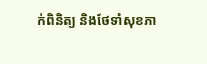ក់ពិនិត្យ និងថែទាំសុខភា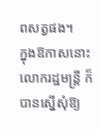ពសត្វផង។
ក្នុងឱកាសនោះ លោករដ្ឋមន្ត្រី ក៏បានស្នើសុំឱ្យ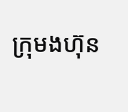ក្រុមងហ៊ុន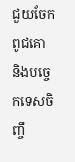ជួយចែកពូជគោ និងបច្ចេកទេសចិញ្ចឹ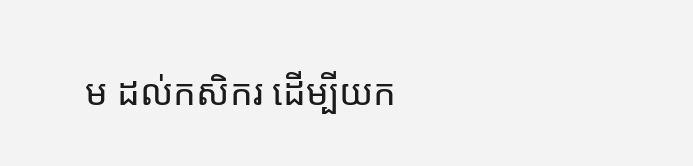ម ដល់កសិករ ដើម្បីយក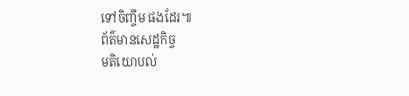ទៅចិញ្ចឹម ផងដែរ៕
ព័ត៌មានសេដ្ឋកិច្ច
មតិយោបល់